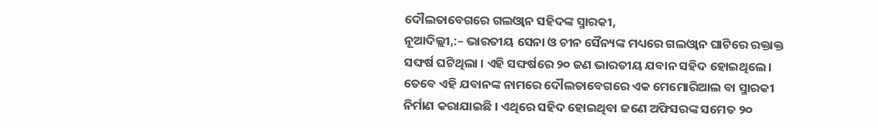ଦୌଲତାବେଗରେ ଗଲଓ୍ୱାନ ସହିଦଙ୍କ ସ୍ମାରକୀ,
ନୂଆଦିଲ୍ଲୀ,:– ଭାରତୀୟ ସେନା ଓ ଚୀନ ସୈନ୍ୟଙ୍କ ମଧ୍ୟରେ ଗଲଓ୍ୱାନ ଘାଟିରେ ରକ୍ତାକ୍ତ ସଙ୍ଘର୍ଷ ଘଟିଥିଲା । ଏହି ସଙ୍ଘର୍ଷରେ ୨୦ ଜଣ ଭାରତୀୟ ଯବାନ ସହିଦ ହୋଇଥିଲେ । ତେବେ ଏହି ଯବାନଙ୍କ ନାମରେ ଦୌଲତାବେଗରେ ଏକ ମେମୋରିଆଲ ବା ସ୍ମାରକୀ ନିର୍ମାଣ କରାଯାଇଛି । ଏଥିରେ ସହିଦ ହୋଇଥିବା ଜଣେ ଅଫିସରଙ୍କ ସମେତ ୨୦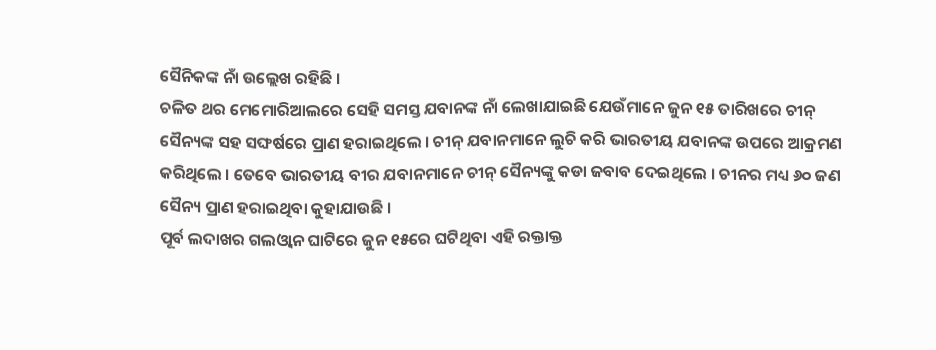ସୈନିକଙ୍କ ନାଁ ଉଲ୍ଲେଖ ରହିଛି ।
ଚଳିତ ଥର ମେମୋରିଆଲରେ ସେହି ସମସ୍ତ ଯବାନଙ୍କ ନାଁ ଲେଖାଯାଇଛି ଯେଉଁମାନେ ଜୁନ ୧୫ ତାରିଖରେ ଚୀନ୍ ସୈନ୍ୟଙ୍କ ସହ ସଙ୍ଘର୍ଷରେ ପ୍ରାଣ ହରାଇଥିଲେ । ଚୀନ୍ ଯବାନମାନେ ଲୁଚି କରି ଭାରତୀୟ ଯବାନଙ୍କ ଉପରେ ଆକ୍ରମଣ କରିଥିଲେ । ତେବେ ଭାରତୀୟ ବୀର ଯବାନମାନେ ଚୀନ୍ ସୈନ୍ୟଙ୍କୁ କଡା ଜବାବ ଦେଇଥିଲେ । ଚୀନର ମଧ୍ୟ ୬୦ ଜଣ ସୈନ୍ୟ ପ୍ରାଣ ହରାଇଥିବା କୁହାଯାଉଛି ।
ପୂର୍ବ ଲଦାଖର ଗଲଓ୍ୱାନ ଘାଟିରେ ଜୁନ ୧୫ରେ ଘଟିଥିବା ଏହି ରକ୍ତାକ୍ତ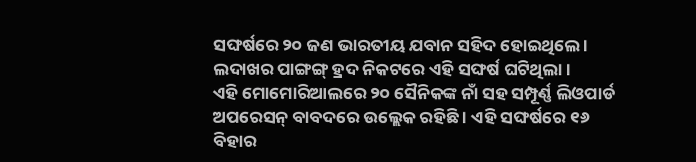ସଙ୍ଘର୍ଷରେ ୨୦ ଜଣ ଭାରତୀୟ ଯବାନ ସହିଦ ହୋଇଥିଲେ । ଲଦାଖର ପାଙ୍ଗଙ୍ଗ୍ ହ୍ରଦ ନିକଟରେ ଏହି ସଙ୍ଘର୍ଷ ଘଟିଥିଲା ।
ଏହି ମୋମୋରିଆଲରେ ୨୦ ସୈନିକଙ୍କ ନାଁ ସହ ସମ୍ପୂର୍ଣ୍ଣ ଲିଓପାର୍ଡ ଅପରେସନ୍ ବାବଦରେ ଉଲ୍ଲେକ ରହିଛି । ଏହି ସଙ୍ଘର୍ଷରେ ୧୬ ବିହାର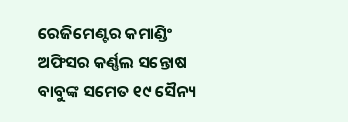ରେଜିମେଣ୍ଟର କମାଣ୍ଡିଂ ଅଫିସର କର୍ଣ୍ଣଲ ସନ୍ତୋଷ ବାବୁଙ୍କ ସମେତ ୧୯ ସୈନ୍ୟ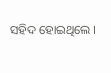ସହିଦ ହୋଇଥିଲେ ।